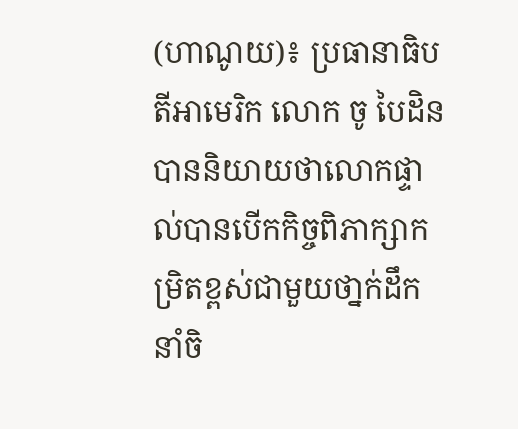(ហាណូយ)៖ ប្រធានាធិបតីអាមេរិក លោក ចូ បៃដិន បាននិយាយថាលោកផ្ទាល់បានបើកកិច្ចពិភាក្សាកម្រិតខ្ពស់ជាមួយថា្នក់ដឹកនាំចិ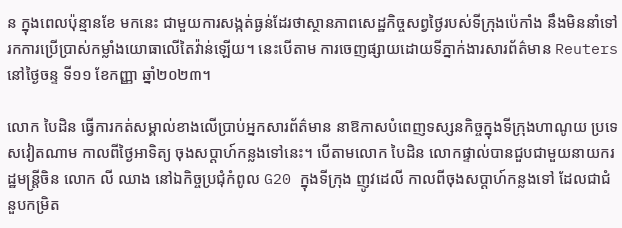ន ក្នុងពេលប៉ុន្មានខែ មកនេះ ជាមួយការសង្កត់ធ្ងន់ដែរថាស្ថានភាពសេដ្ឋកិច្ចសព្វថ្ងៃរបស់ទីក្រុងប៉េកាំង នឹងមិននាំទៅរកការប្រើប្រាស់កម្លាំងយោធាលើតៃវ៉ាន់ឡើយ។ នេះបើតាម ការចេញផ្សាយដោយទីភ្នាក់ងារសារព័ត៌មាន Reuters នៅថ្ងៃចន្ទ ទី១១ ខែកញ្ញា ឆ្នាំ២០២៣។

លោក បៃដិន ធ្វើការកត់សម្គាល់ខាងលើប្រាប់អ្នកសារព័ត៌មាន នាឱកាសបំពេញទស្សនកិច្ចក្នុងទីក្រុងហាណូយ ប្រទេសវៀតណាម កាលពីថ្ងៃអាទិត្យ ចុងសប្ដាហ៍កន្លងទៅនេះ។ បើតាមលោក បៃដិន លោកផ្ទាល់បានជួបជាមួយនាយករដ្ឋមន្ត្រីចិន លោក លី ឈាង នៅឯកិច្ចប្រជុំកំពូល G20 ក្នុងទីក្រុង ញូវដេលី កាលពីចុងសប្ដាហ៍កន្លងទៅ ដែលជាជំនួបកម្រិត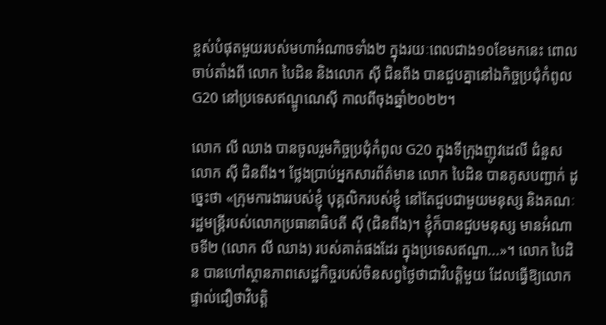ខ្ពស់បំផុតមួយរបស់មហាអំណាចទាំង២ ក្នុងរយៈពេលជាង១០ខែមកនេះ ពោលចាប់តាំងពី លោក បៃដិន និងលោក ស៊ី ជិនពីង បានជួបគ្នានៅឯកិច្ចប្រជុំកំពូល G20 នៅប្រទេសឥណ្ឌូណេស៊ី កាលពីចុងឆ្នាំ២០២២។

លោក លី ឈាង បានចូលរួមកិច្ចប្រជុំកំពូល G20 ក្នុងទីក្រុងញូវដេលី ជំនួសលោក ស៊ី ជិនពីង។ ថ្លែងប្រាប់អ្នកសារព័ត៌មាន លោក បៃដិន បានគូសបញ្ជាក់ ដូច្នេះថា «ក្រុមការងាររបស់ខ្ញុំ បុគ្គលិករបស់ខ្ញុំ នៅតែជួបជាមួយមនុស្ស និងគណៈរដ្ឋមន្ត្រីរបស់លោកប្រធានាធិបតី ស៊ី (ជិនពីង)។ ខ្ញុំក៏បានជួបមនុស្ស មានអំណាចទី២ (លោក លី ឈាង) របស់គាត់ផងដែរ ក្នុងប្រទេសឥណ្ឌា...»។ លោក បៃដិន បានហៅស្ថានភាពសេដ្ឋកិច្ចរបស់ចិនសព្វថ្ងៃថាជាវិបត្តិមួយ ដែលធ្វើឱ្យលោកផ្ទាល់ជឿថាវិបត្តិ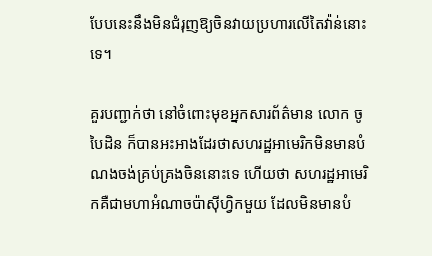បែបនេះនឹងមិនជំរុញឱ្យចិនវាយប្រហារលើតៃវ៉ាន់នោះទេ។

គួរបញ្ជាក់ថា នៅចំពោះមុខអ្នកសារព័ត៌មាន លោក ចូ បៃដិន ក៏បានអះអាងដែរថាសហរដ្ឋអាមេរិកមិនមានបំណងចង់គ្រប់គ្រងចិននោះទេ ហើយថា សហរដ្ឋអាមេរិកគឺជាមហាអំណាចប៉ាស៊ីហ្វិកមួយ ដែលមិនមានបំ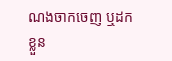ណងចាកចេញ ឬដកខ្លួន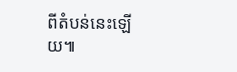ពីតំបន់នេះឡើយ៕